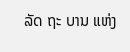ລັດ ຖະ ບານ ແຫ່ງ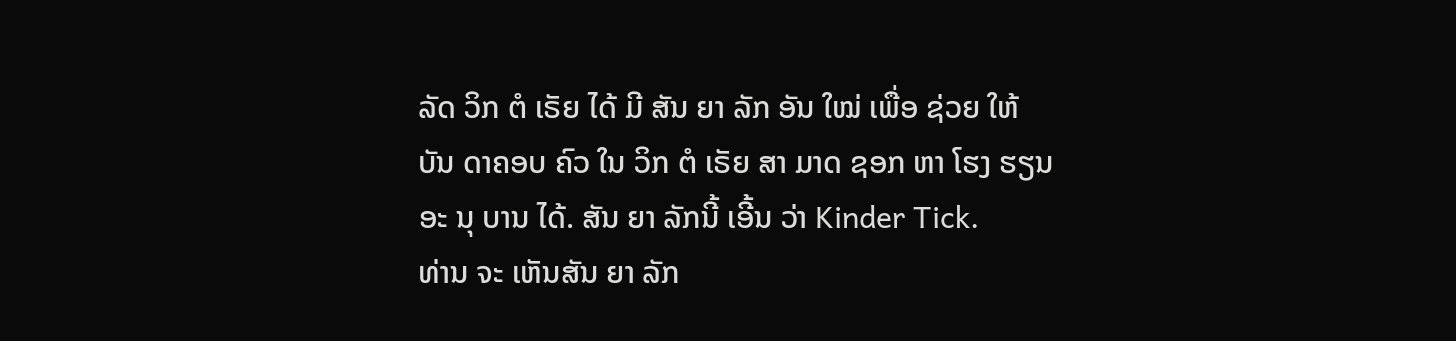ລັດ ວິກ ຕໍ ເຣັຍ ໄດ້ ມີ ສັນ ຍາ ລັກ ອັນ ໃໝ່ ເພື່ອ ຊ່ວຍ ໃຫ້ ບັນ ດາຄອບ ຄົວ ໃນ ວິກ ຕໍ ເຣັຍ ສາ ມາດ ຊອກ ຫາ ໂຮງ ຮຽນ ອະ ນຸ ບານ ໄດ້. ສັນ ຍາ ລັກນີ້ ເອີ້ນ ວ່າ Kinder Tick.
ທ່ານ ຈະ ເຫັນສັນ ຍາ ລັກ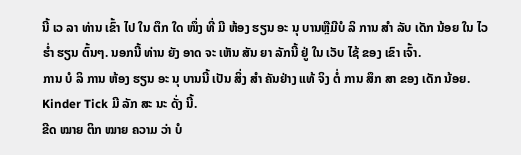ນີ້ ເວ ລາ ທ່ານ ເຂົ້າ ໄປ ໃນ ຕຶກ ໃດ ໜຶ່ງ ທີ່ ມີ ຫ້ອງ ຮຽນ ອະ ນຸ ບານຫຼືມີບໍ ລິ ການ ສຳ ລັບ ເດັກ ນ້ອຍ ໃນ ໄວ ຮ່ຳ ຮຽນ ຕົ້ນໆ. ນອກນີ້ ທ່ານ ຍັງ ອາດ ຈະ ເຫັນ ສັນ ຍາ ລັກນີ້ ຢູ່ ໃນ ເວັບ ໄຊ້ ຂອງ ເຂົາ ເຈົ້າ.
ການ ບໍ ລິ ການ ຫ້ອງ ຮຽນ ອະ ນຸ ບານນີ້ ເປັນ ສິ່ງ ສຳ ຄັນຢ່າງ ແທ້ ຈິງ ຕໍ່ ການ ສຶກ ສາ ຂອງ ເດັກ ນ້ອຍ.
Kinder Tick ມີ ລັກ ສະ ນະ ດັ່ງ ນີ້.
ຂີດ ໝາຍ ຕິກ ໝາຍ ຄວາມ ວ່າ ບໍ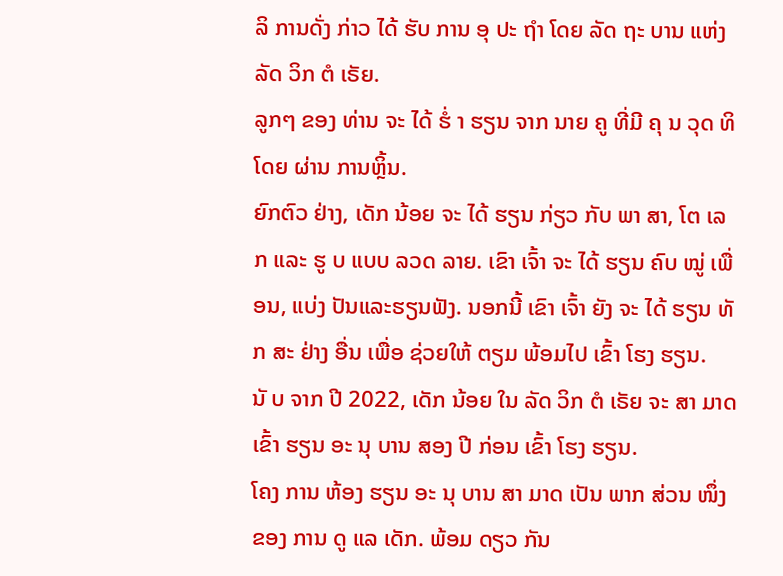ລິ ການດັ່ງ ກ່າວ ໄດ້ ຮັບ ການ ອຸ ປະ ຖຳ ໂດຍ ລັດ ຖະ ບານ ແຫ່ງ ລັດ ວິກ ຕໍ ເຣັຍ.
ລູກໆ ຂອງ ທ່ານ ຈະ ໄດ້ ຮໍ່ າ ຮຽນ ຈາກ ນາຍ ຄູ ທີ່ມີ ຄຸ ນ ວຸດ ທິ ໂດຍ ຜ່ານ ການຫຼິ້ນ.
ຍົກຕົວ ຢ່າງ, ເດັກ ນ້ອຍ ຈະ ໄດ້ ຮຽນ ກ່ຽວ ກັບ ພາ ສາ, ໂຕ ເລກ ແລະ ຮູ ບ ແບບ ລວດ ລາຍ. ເຂົາ ເຈົ້າ ຈະ ໄດ້ ຮຽນ ຄົບ ໝູ່ ເພື່ອນ, ແບ່ງ ປັນແລະຮຽນຟັງ. ນອກນີ້ ເຂົາ ເຈົ້າ ຍັງ ຈະ ໄດ້ ຮຽນ ທັ ກ ສະ ຢ່າງ ອື່ນ ເພື່ອ ຊ່ວຍໃຫ້ ຕຽມ ພ້ອມໄປ ເຂົ້າ ໂຮງ ຮຽນ.
ນັ ບ ຈາກ ປີ 2022, ເດັກ ນ້ອຍ ໃນ ລັດ ວິກ ຕໍ ເຣັຍ ຈະ ສາ ມາດ ເຂົ້າ ຮຽນ ອະ ນຸ ບານ ສອງ ປີ ກ່ອນ ເຂົ້າ ໂຮງ ຮຽນ.
ໂຄງ ການ ຫ້ອງ ຮຽນ ອະ ນຸ ບານ ສາ ມາດ ເປັນ ພາກ ສ່ວນ ໜຶ່ງ ຂອງ ການ ດູ ແລ ເດັກ. ພ້ອມ ດຽວ ກັນ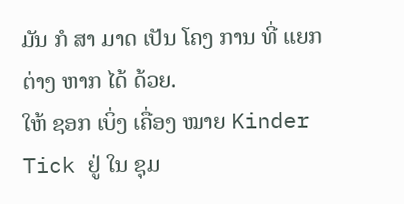ມັນ ກໍ ສາ ມາດ ເປັນ ໂຄງ ການ ທີ່ ແຍກ ຕ່າງ ຫາກ ໄດ້ ດ້ວຍ.
ໃຫ້ ຊອກ ເບິ່ງ ເຄື່ອງ ໝາຍ Kinder Tick ຢູ່ ໃນ ຊຸມ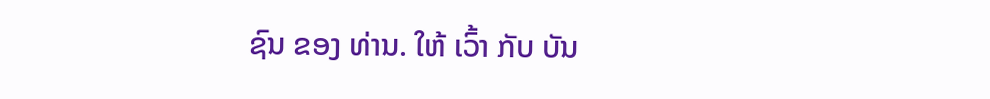ຊົນ ຂອງ ທ່ານ. ໃຫ້ ເວົ້າ ກັບ ບັນ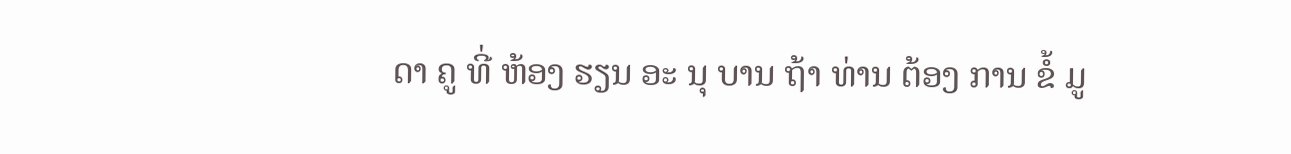ດາ ຄູ ທີ່ ຫ້ອງ ຮຽນ ອະ ນຸ ບານ ຖ້າ ທ່ານ ຕ້ອງ ການ ຂໍ້ ມູ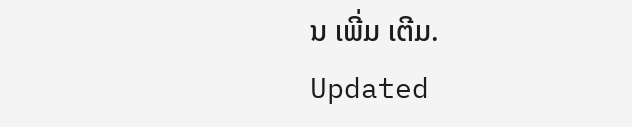ນ ເພີ່ມ ເຕີມ.
Updated